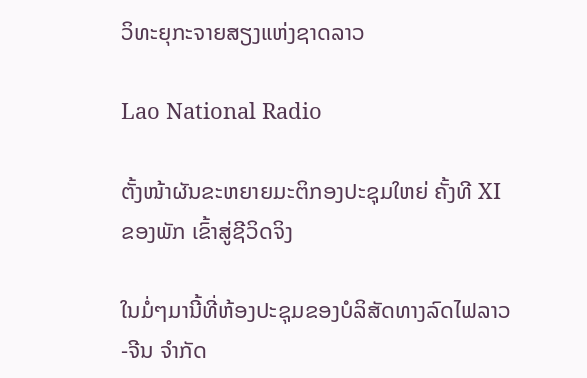ວິທະຍຸກະຈາຍສຽງແຫ່ງຊາດລາວ

Lao National Radio

ຕັ້ງໜ້າຜັນຂະຫຍາຍມະຕິກອງປະຊຸມໃຫຍ່ ຄັ້ງທີ XI ຂອງພັກ ເຂົ້າສູ່ຊີວິດຈິງ

ໃນມໍ່ໆມານີ້ທີ່ຫ້ອງປະຊຸມຂອງບໍລິສັດທາງລົດໄຟລາວ-ຈີນ ຈຳກັດ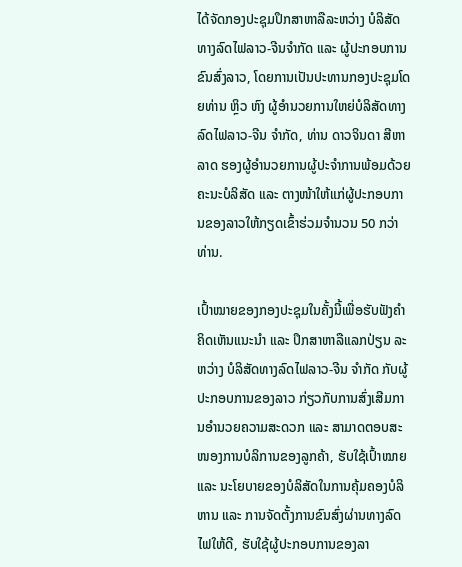ໄດ້ຈັດກອງປະຊຸມປຶກສາຫາລືລະຫວ່າງ ບໍລິສັດທາງລົດໄຟລາວ-ຈີນຈຳກັດ ແລະ ຜູ້ປະກອບການຂົນສົ່ງລາວ, ໂດຍການເປັນປະທານກອງປະຊຸມໂດຍທ່ານ ຫຼິວ ຫົງ ຜູ້ອຳນວຍການໃຫຍ່ບໍລິສັດທາງລົດໄຟລາວ-ຈີນ ຈຳກັດ, ທ່ານ ດາວຈິນດາ ສີຫາລາດ ຮອງຜູ້ອຳນວຍການຜູ້ປະຈຳການພ້ອມດ້ວຍຄະນະບໍລິສັດ ແລະ ຕາງໜ້າໃຫ້ແກ່ຜູ້ປະກອບການຂອງລາວໃຫ້ກຽດເຂົ້າຮ່ວມຈຳນວນ 50 ກວ່າທ່ານ.

ເປົ້າໝາຍຂອງກອງປະຊຸມໃນຄັ້ງນີ້ເພື່ອຮັບຟັງຄຳຄິດເຫັນແນະນຳ ແລະ ປຶກສາຫາລືແລກປ່ຽນ ລະຫວ່າງ ບໍລິສັດທາງລົດໄຟລາວ-ຈີນ ຈຳກັດ ກັບຜູ້ປະກອບການຂອງລາວ ກ່ຽວກັບການສົ່ງເສີມການອຳນວຍຄວາມສະດວກ ແລະ ສາມາດຕອບສະໜອງການບໍລິການຂອງລູກຄ້າ, ຮັບໃຊ້ເປົ້າໝາຍ ແລະ ນະໂຍບາຍຂອງບໍລິສັດໃນການຄຸ້ມຄອງບໍລິຫານ ແລະ ການຈັດຕັ້ງການຂົນສົ່ງຜ່ານທາງລົດໄຟໃຫ້ດີ, ຮັບໃຊ້ຜູ້ປະກອບການຂອງລາ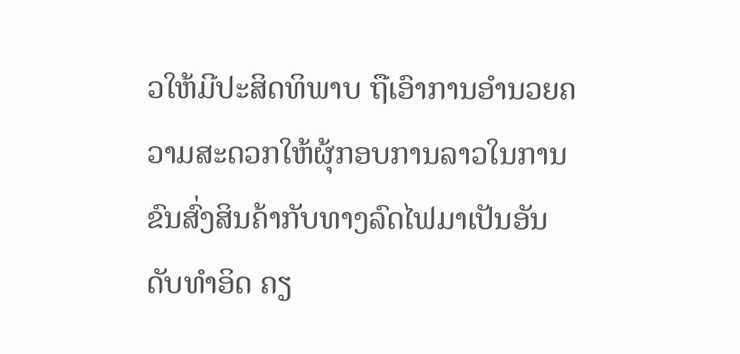ວໃຫ້ມີປະສິດທິພາບ ຖືເອົາການອຳນວຍຄວາມສະດວກໃຫ້ຜຸ້ກອບການລາວໃນການຂົນສົ່ງສິນຄ້າກັບທາງລົດໄຟມາເປັນອັນດັບທຳອິດ ຄຽ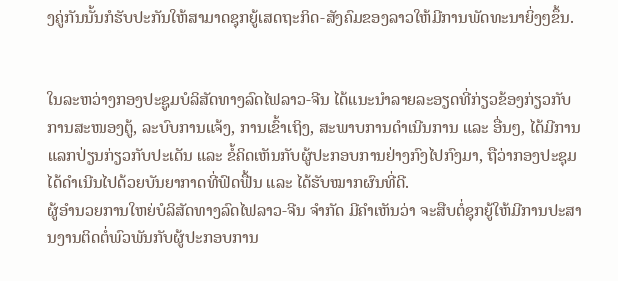ງຄູ່ກັນນັ້ນກໍຮັບປະກັນໃຫ້ສາມາດຊຸກຍູ້ເສດຖະກິດ-ສັງຄົມຂອງລາວໃຫ້ມີການພັດທະນາຍິ່ງໆຂຶ້ນ.


ໃນລະຫວ່າງກອງປະຊູມບໍລິສັດທາງລົດໄຟລາວ-ຈີນ ໄດ້ແນະນຳລາຍລະອຽດທີ່ກ່ຽວຂ້ອງກ່ຽວກັບການສະໜອງຕູ້, ລະບົບການແຈ້ງ, ການເຂົ້າເຖິງ, ສະພາບການດຳເນີນການ ແລະ ອື່ນໆ, ໄດ້ມີການແລກປ່ຽນກ່ຽວກັບປະເດັນ ແລະ ຂໍ້ຄິດເຫັນກັບຜູ້ປະກອບການຢ່າງກົງໄປກົງມາ, ຖືວ່າກອງປະຊຸມໄດ້ດຳເນີນໄປດ້ວຍບັນຍາກາດທີ່ຟົດຟື້ນ ແລະ ໄດ້ຮັບໝາກຜົນທີ່ດີ.
ຜູ້ອຳນວຍການໃຫຍ່ບໍລິສັດທາງລົດໄຟລາວ-ຈີນ ຈຳກັດ ມີຄຳເຫັນວ່າ ຈະສືບຕໍ່ຊຸກຍູ້ໃຫ້ມີການປະສານງານຕິດຕໍ່ພົວພັນກັບຜູ້ປະກອບການ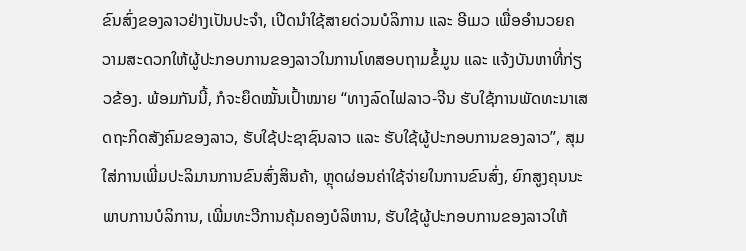ຂົນສົ່ງຂອງລາວຢ່າງເປັນປະຈຳ, ເປີດນຳໃຊ້ສາຍດ່ວນບໍລິການ ແລະ ອີເມວ ເພື່ອອຳນວຍຄວາມສະດວກໃຫ້ຜູ້ປະກອບການຂອງລາວໃນການໂທສອບຖາມຂໍ້ມູນ ແລະ ແຈ້ງບັນຫາທີ່ກ່ຽວຂ້ອງ. ພ້ອມກັນນີ້, ກໍຈະຍຶດໝັ້ນເປົ້າໝາຍ “ທາງລົດໄຟລາວ-ຈີນ ຮັບໃຊ້ການພັດທະນາເສດຖະກິດສັງຄົມຂອງລາວ, ຮັບໃຊ້ປະຊາຊົນລາວ ແລະ ຮັບໃຊ້ຜູ້ປະກອບການຂອງລາວ”, ສຸມໃສ່ການເພີ່ມປະລິມານການຂົນສົ່ງສິນຄ້າ, ຫຼຸດຜ່ອນຄ່າໃຊ້ຈ່າຍໃນການຂົນສົ່ງ, ຍົກສູງຄຸນນະພາບການບໍລິການ, ເພີ່ມທະວີການຄຸ້ມຄອງບໍລິຫານ, ຮັບໃຊ້ຜູ້ປະກອບການຂອງລາວໃຫ້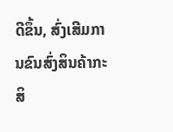ດີຂຶ້ນ, ສົ່ງເສີມການຂົນສົ່ງສິນຄ້າກະສິ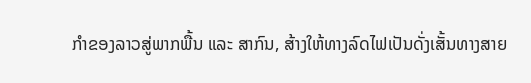ກຳຂອງລາວສູ່ພາກພື້ນ ແລະ ສາກົນ, ສ້າງໃຫ້ທາງລົດໄຟເປັນດັ່ງເສັ້ນທາງສາຍ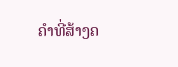ຄຳທີ່ສ້າງຄ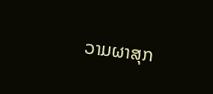ວາມຜາສຸກ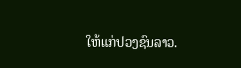ໃຫ້ແກ່ປວງຊົນລາວ.